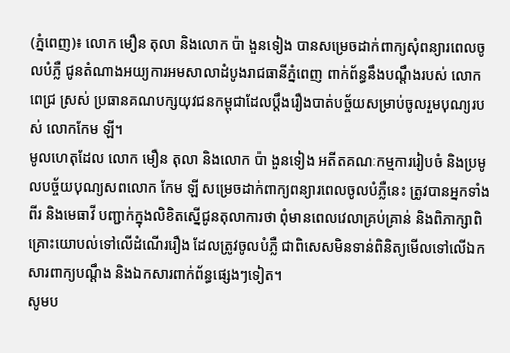(ភ្នំពេញ)៖ លោក មឿន តុលា និងលោក ប៉ា ងួនទៀង បានសម្រេចដាក់ពាក្យសុំពន្យារពេលចូលបំភ្លឺ ជូនតំណាងអយ្យការអមសាលាដំបូងរាជធានីភ្នំពេញ ពាក់ព័ន្ធនឹងបណ្តឹងរបស់ លោកពេជ្រ ស្រស់ ប្រធានគណបក្សយុវជនកម្ពុជាដែលប្តឹងរឿងបាត់បច្ច័យសម្រាប់ចូលរួមបុណ្យរបស់ លោកកែម ឡី។
មូលហេតុដែល លោក មឿន តុលា និងលោក ប៉ា ងួនទៀង អតីតគណៈកម្មការរៀបចំ និងប្រមូលបច្ច័យបុណ្យសពលោក កែម ឡី សម្រេចដាក់ពាក្យពន្យារពេលចូលបំភ្លឺនេះ ត្រូវបានអ្នកទាំងពីរ និងមេធាវី បញ្ជាក់ក្នុងលិខិតស្នើជូនតុលាការថា ពុំមានពេលវេលាគ្រប់គ្រាន់ និងពិភាក្សាពិគ្រោះយោបល់ទៅលើដំណើររឿង ដែលត្រូវចូលបំភ្លឺ ជាពិសេសមិនទាន់ពិនិត្យមើលទៅលើឯកសារពាក្យបណ្តឹង និងឯកសារពាក់ព័ន្ធផ្សេងៗទៀត។
សូមប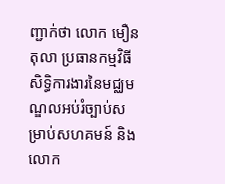ញ្ជាក់ថា លោក មឿន តុលា ប្រធានកម្មវិធីសិទ្ធិការងារនៃមជ្ឈមណ្ឌលអប់រំច្បាប់សម្រាប់សហគមន៍ និង លោក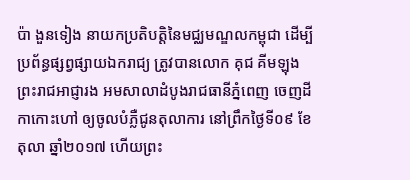ប៉ា ងួនទៀង នាយកប្រតិបត្តិនៃមជ្ឈមណ្ឌលកម្ពុជា ដើម្បីប្រព័ន្ធផ្សព្វផ្សាយឯករាជ្យ ត្រូវបានលោក គុជ គីមឡុង ព្រះរាជអាជ្ញារង អមសាលាដំបូងរាជធានីភ្នំពេញ ចេញដីកាកោះហៅ ឲ្យចូលបំភ្លឺជូនតុលាការ នៅព្រឹកថ្ងៃទី០៩ ខែតុលា ឆ្នាំ២០១៧ ហើយព្រះ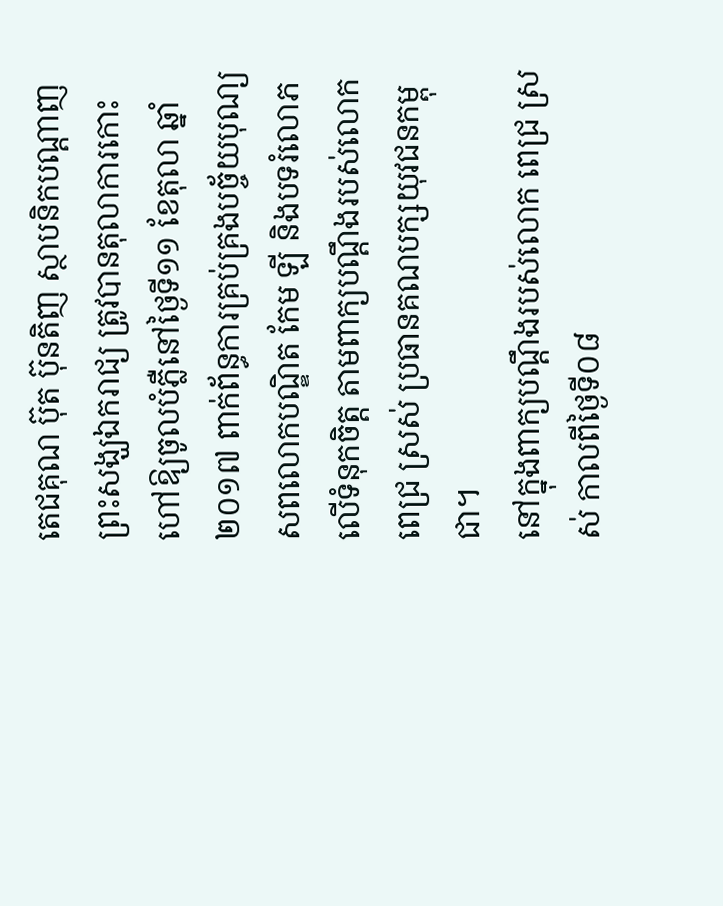តេជគុណ ប៊ុត ប៊ុនតិញ ស្ថាបនិកបណ្តាញព្រះសង្ឃឯករាជ្យ ត្រូវបានតុលាការកោះហៅឱ្យចូលបំភ្លឺនៅថ្ងៃទី១១ ខែតុលា ឆ្នាំ២០១៧ ពាក់ព័ន្ធការគ្រប់គ្រងបច្ច័យបុណ្យសពលោកបណ្ឌិត កែម ឡី និងបទរំលោភលើទំនុកចិត្ត តាមពាក្យបណ្ដឹងរបស់លោក ពេជ្រ ស្រស់ ប្រធានគណបក្សយុវជនកម្ពុជា។
នៅក្នុងពាក្យបណ្ដឹងរបស់លោក ពេជ្រ ស្រស់ កាលពីថ្ងៃទី០៨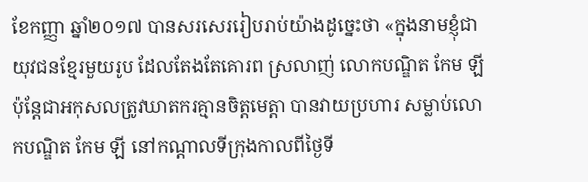ខែកញ្ញា ឆ្នាំ២០១៧ បានសរសេររៀបរាប់យ៉ាងដូចេ្នះថា «ក្នុងនាមខ្ញុំជា យុវជនខ្មែរមួយរូប ដែលតែងតែគោរព ស្រលាញ់ លោកបណ្ឌិត កែម ឡី ប៉ុន្តែជាអកុសលត្រូវឃាតករគ្មានចិត្តមេត្តា បានវាយប្រហារ សម្លាប់លោកបណ្ឌិត កែម ឡី នៅកណ្តាលទីក្រុងកាលពីថ្ងៃទី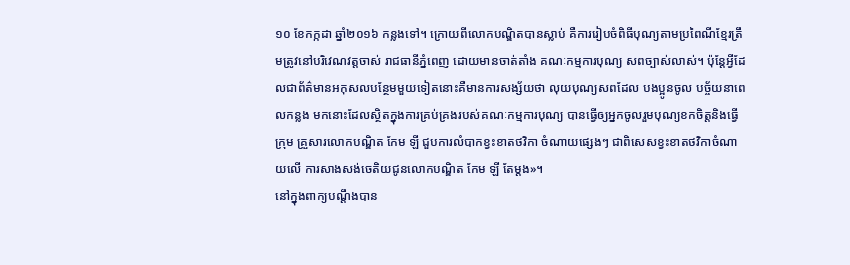១០ ខែកក្កដា ឆ្នាំ២០១៦ កន្លងទៅ។ ក្រោយពីលោកបណ្ឌិតបានស្លាប់ គឺការរៀបចំពិធីបុណ្យតាមប្រពៃណីខ្មែរត្រឹមត្រូវនៅបរិវេណវត្តចាស់ រាជធានីភ្នំពេញ ដោយមានចាត់តាំង គណៈកម្មការបុណ្យ សពច្បាស់លាស់។ ប៉ុន្តែអ្វីដែលជាព័ត៌មានអកុសលបន្ថែមមួយទៀតនោះគឺមានការសង្ស័យថា លុយបុណ្យសពដែល បងប្អូនចូល បច្ច័យនាពេលកន្លង មកនោះដែលស្ថិតក្នុងការគ្រប់គ្រងរបស់គណៈកម្មការបុណ្យ បានធ្វើឲ្យអ្នកចូលរួមបុណ្យខកចិត្តនិងធ្វើក្រុម គ្រួសារលោកបណ្ឌិត កែម ឡី ជួបការលំបាកខ្វះខាតថវិកា ចំណាយផ្សេងៗ ជាពិសេសខ្វះខាតថវិកាចំណាយលើ ការសាងសង់ចេតិយជូនលោកបណ្ឌិត កែម ឡី តែម្តង»។
នៅក្នុងពាក្យបណ្ដឹងបាន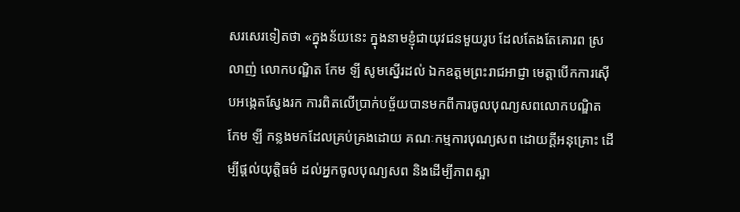សរសេរទៀតថា «ក្នុងន័យនេះ ក្នុងនាមខ្ញុំជាយុវជនមួយរូប ដែលតែងតែគោរព ស្រលាញ់ លោកបណ្ឌិត កែម ឡី សូមស្នើរដល់ ឯកឧត្តមព្រះរាជអាជ្ញា មេត្តាបើកការស៊ើបអង្កេតស្វែងរក ការពិតលើប្រាក់បច្ច័យបានមកពីការចូលបុណ្យសពលោកបណ្ឌិត កែម ឡី កន្លងមកដែលគ្រប់គ្រងដោយ គណៈកម្មការបុណ្យសព ដោយក្តីអនុគ្រោះ ដើម្បីផ្តល់យុត្តិធម៌ ដល់អ្នកចូលបុណ្យសព និងដើម្បីភាពស្អា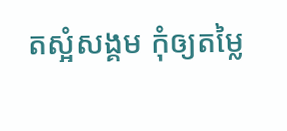តស្អំសង្គម កុំឲ្យតម្លៃ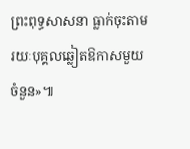ព្រះពុទ្ធសាសនា ធ្លាក់ចុះតាមរយៈបុគ្គលឆ្លៀតឱកាសមួយចំនួន»៕